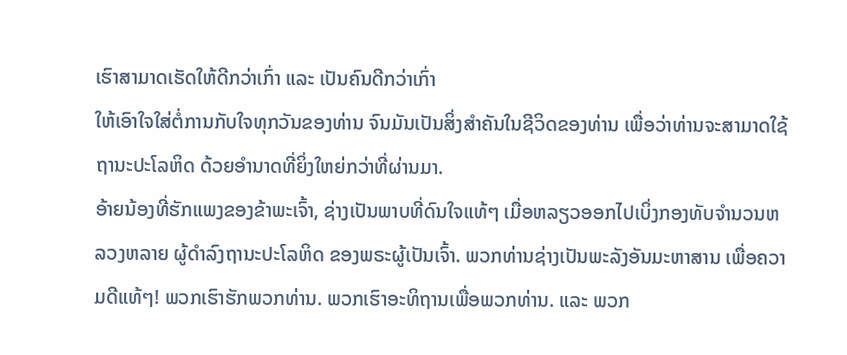ເຮົາສາມາດເຮັດໃຫ້ດີກວ່າເກົ່າ ແລະ ເປັນຄົນດີກວ່າເກົ່າ
ໃຫ້ເອົາໃຈໃສ່ຕໍ່ການກັບໃຈທຸກວັນຂອງທ່ານ ຈົນມັນເປັນສິ່ງສຳຄັນໃນຊີວິດຂອງທ່ານ ເພື່ອວ່າທ່ານຈະສາມາດໃຊ້ຖານະປະໂລຫິດ ດ້ວຍອຳນາດທີ່ຍິ່ງໃຫຍ່ກວ່າທີ່ຜ່ານມາ.
ອ້າຍນ້ອງທີ່ຮັກແພງຂອງຂ້າພະເຈົ້າ, ຊ່າງເປັນພາບທີ່ດົນໃຈແທ້ໆ ເມື່ອຫລຽວອອກໄປເບິ່ງກອງທັບຈຳນວນຫລວງຫລາຍ ຜູ້ດຳລົງຖານະປະໂລຫິດ ຂອງພຣະຜູ້ເປັນເຈົ້າ. ພວກທ່ານຊ່າງເປັນພະລັງອັນມະຫາສານ ເພື່ອຄວາມດີແທ້ໆ! ພວກເຮົາຮັກພວກທ່ານ. ພວກເຮົາອະທິຖານເພື່ອພວກທ່ານ. ແລະ ພວກ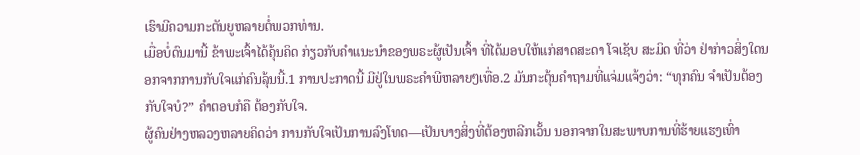ເຮົາມີຄວາມກະຕັນຍູຫລາຍຕໍ່ພວກທ່ານ.
ເມື່ອບໍ່ດົນມານີ້ ຂ້າພະເຈົ້າໄດ້ຄຸ້ນຄິດ ກ່ຽວກັບຄຳແນະນຳຂອງພຣະຜູ້ເປັນເຈົ້າ ທີ່ໄດ້ມອບໃຫ້ແກ່ສາດສະດາ ໂຈເຊັບ ສະມິດ ທີ່ວ່າ ຢ່າກ່າວສິ່ງໃດນອກຈາກການກັບໃຈແກ່ຄົນລຸ້ນນີ້.1 ການປະກາດນີ້ ມີຢູ່ໃນພຣະຄຳພີຫລາຍໆເທື່ອ.2 ມັນກະຕຸ້ນຄຳຖາມທີ່ແຈ່ມແຈ້ງວ່າ: “ທຸກຄົນ ຈຳເປັນຕ້ອງກັບໃຈບໍ?” ຄຳຕອບກໍຄື ຕ້ອງກັບໃຈ.
ຜູ້ຄົນຢ່າງຫລວງຫລາຍຄິດວ່າ ການກັບໃຈເປັນການລົງໂທດ—ເປັນບາງສິ່ງທີ່ຕ້ອງຫລີກເວັ້ນ ນອກຈາກໃນສະພາບການທີ່ຮ້າຍແຮງເທົ່າ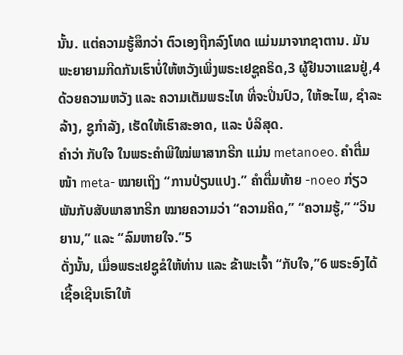ນັ້ນ. ແຕ່ຄວາມຮູ້ສຶກວ່າ ຕົວເອງຖືກລົງໂທດ ແມ່ນມາຈາກຊາຕານ. ມັນພະຍາຍາມກີດກັນເຮົາບໍ່ໃຫ້ຫວັງເພິ່ງພຣະເຢຊູຄຣິດ,3 ຜູ້ຢືນວາແຂນຢູ່,4 ດ້ວຍຄວາມຫວັງ ແລະ ຄວາມເຕັມພຣະໄທ ທີ່ຈະປິ່ນປົວ, ໃຫ້ອະໄພ, ຊຳລະລ້າງ, ຊູກຳລັງ, ເຮັດໃຫ້ເຮົາສະອາດ, ແລະ ບໍລິສຸດ.
ຄຳວ່າ ກັບໃຈ ໃນພຣະຄຳພີໃໝ່ພາສາກຣີກ ແມ່ນ metanoeo. ຄຳຕື່ມໜ້າ meta- ໝາຍເຖິງ “ການປ່ຽນແປງ.” ຄຳຕື່ມທ້າຍ -noeo ກ່ຽວພັນກັບສັບພາສາກຣີກ ໝາຍຄວາມວ່າ “ຄວາມຄິດ,” “ຄວາມຮູ້,” “ວິນຍານ,” ແລະ “ລົມຫາຍໃຈ.”5
ດັ່ງນັ້ນ, ເມື່ອພຣະເຢຊູຂໍໃຫ້ທ່ານ ແລະ ຂ້າພະເຈົ້າ “ກັບໃຈ,”6 ພຣະອົງໄດ້ເຊື້ອເຊີນເຮົາໃຫ້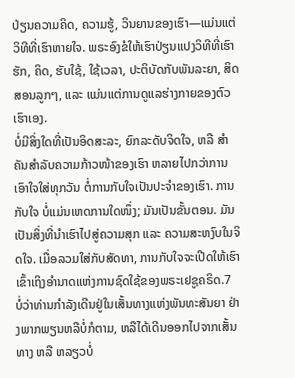ປ່ຽນຄວາມຄິດ, ຄວາມຮູ້, ວິນຍານຂອງເຮົາ—ແມ່ນແຕ່ວິທີທີ່ເຮົາຫາຍໃຈ. ພຣະອົງຂໍໃຫ້ເຮົາປ່ຽນແປງວິທີທີ່ເຮົາຮັກ, ຄິດ, ຮັບໃຊ້, ໃຊ້ເວລາ, ປະຕິບັດກັບພັນລະຍາ, ສິດສອນລູກໆ, ແລະ ແມ່ນແຕ່ການດູແລຮ່າງກາຍຂອງຕົວເຮົາເອງ.
ບໍ່ມີສິ່ງໃດທີ່ເປັນອິດສະລະ, ຍົກລະດັບຈິດໃຈ, ຫລື ສຳຄັນສຳລັບຄວາມກ້າວໜ້າຂອງເຮົາ ຫລາຍໄປກວ່າການເອົາໃຈໃສ່ທຸກວັນ ຕໍ່ການກັບໃຈເປັນປະຈຳຂອງເຮົາ. ການກັບໃຈ ບໍ່ແມ່ນເຫດການໃດໜຶ່ງ; ມັນເປັນຂັ້ນຕອນ. ມັນເປັນສິ່ງທີ່ນຳເຮົາໄປສູ່ຄວາມສຸກ ແລະ ຄວາມສະຫງົບໃນຈິດໃຈ. ເມື່ອລວມໃສ່ກັບສັດທາ, ການກັບໃຈຈະເປີດໃຫ້ເຮົາເຂົ້າເຖິງອຳນາດແຫ່ງການຊົດໃຊ້ຂອງພຣະເຢຊູຄຣິດ.7
ບໍ່ວ່າທ່ານກຳລັງເດີນຢູ່ໃນເສັ້ນທາງແຫ່ງພັນທະສັນຍາ ຢ່າງພາກພຽນຫລືບໍ່ກໍຕາມ, ຫລືໄດ້ເດີນອອກໄປຈາກເສັ້ນທາງ ຫລື ຫລຽວບໍ່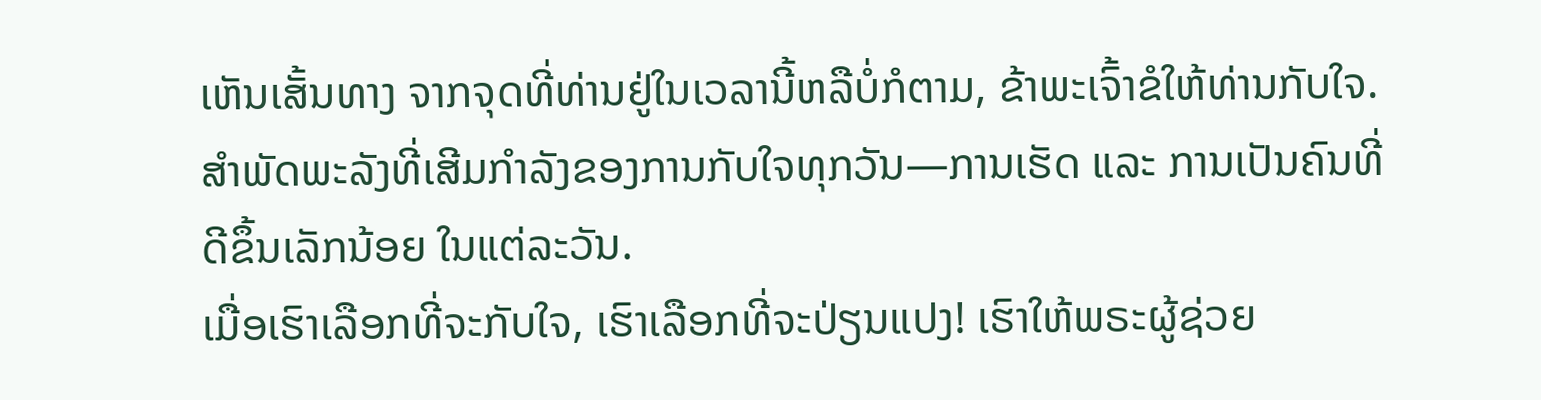ເຫັນເສັ້ນທາງ ຈາກຈຸດທີ່ທ່ານຢູ່ໃນເວລານີ້ຫລືບໍ່ກໍຕາມ, ຂ້າພະເຈົ້າຂໍໃຫ້ທ່ານກັບໃຈ. ສຳພັດພະລັງທີ່ເສີມກຳລັງຂອງການກັບໃຈທຸກວັນ—ການເຮັດ ແລະ ການເປັນຄົນທີ່ດີຂຶ້ນເລັກນ້ອຍ ໃນແຕ່ລະວັນ.
ເມື່ອເຮົາເລືອກທີ່ຈະກັບໃຈ, ເຮົາເລືອກທີ່ຈະປ່ຽນແປງ! ເຮົາໃຫ້ພຣະຜູ້ຊ່ວຍ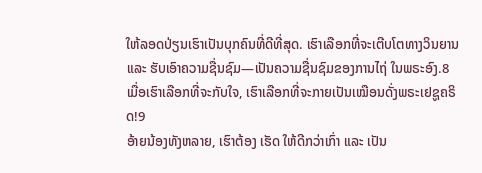ໃຫ້ລອດປ່ຽນເຮົາເປັນບຸກຄົນທີ່ດີທີ່ສຸດ. ເຮົາເລືອກທີ່ຈະເຕີບໂຕທາງວິນຍານ ແລະ ຮັບເອົາຄວາມຊື່ນຊົມ—ເປັນຄວາມຊື່ນຊົມຂອງການໄຖ່ ໃນພຣະອົງ.8 ເມື່ອເຮົາເລືອກທີ່ຈະກັບໃຈ, ເຮົາເລືອກທີ່ຈະກາຍເປັນເໝືອນດັ່ງພຣະເຢຊູຄຣິດ!9
ອ້າຍນ້ອງທັງຫລາຍ, ເຮົາຕ້ອງ ເຮັດ ໃຫ້ດີກວ່າເກົ່າ ແລະ ເປັນ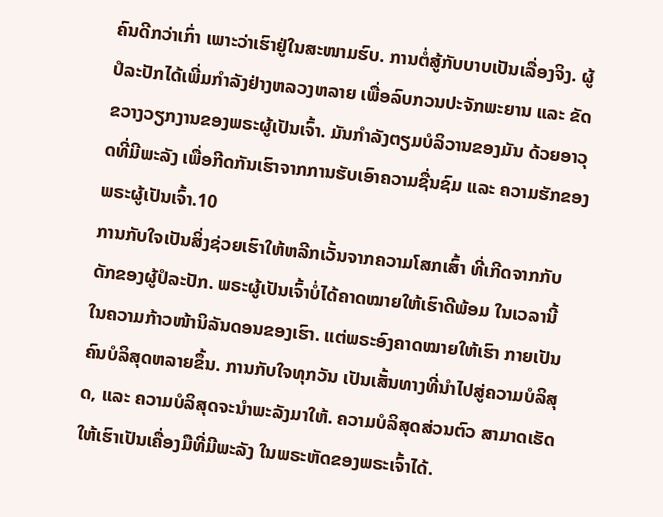ຄົນດີກວ່າເກົ່າ ເພາະວ່າເຮົາຢູ່ໃນສະໜາມຮົບ. ການຕໍ່ສູ້ກັບບາບເປັນເລື່ອງຈິງ. ຜູ້ປໍລະປັກໄດ້ເພີ່ມກຳລັງຢ່າງຫລວງຫລາຍ ເພື່ອລົບກວນປະຈັກພະຍານ ແລະ ຂັດຂວາງວຽກງານຂອງພຣະຜູ້ເປັນເຈົ້າ. ມັນກຳລັງຕຽມບໍລິວານຂອງມັນ ດ້ວຍອາວຸດທີ່ມີພະລັງ ເພື່ອກີດກັນເຮົາຈາກການຮັບເອົາຄວາມຊື່ນຊົມ ແລະ ຄວາມຮັກຂອງພຣະຜູ້ເປັນເຈົ້າ.10
ການກັບໃຈເປັນສິ່ງຊ່ວຍເຮົາໃຫ້ຫລີກເວັ້ນຈາກຄວາມໂສກເສົ້າ ທີ່ເກີດຈາກກັບດັກຂອງຜູ້ປໍລະປັກ. ພຣະຜູ້ເປັນເຈົ້າບໍ່ໄດ້ຄາດໝາຍໃຫ້ເຮົາດີພ້ອມ ໃນເວລານີ້ ໃນຄວາມກ້າວໜ້ານິລັນດອນຂອງເຮົາ. ແຕ່ພຣະອົງຄາດໝາຍໃຫ້ເຮົາ ກາຍເປັນຄົນບໍລິສຸດຫລາຍຂຶ້ນ. ການກັບໃຈທຸກວັນ ເປັນເສັ້ນທາງທີ່ນຳໄປສູ່ຄວາມບໍລິສຸດ, ແລະ ຄວາມບໍລິສຸດຈະນຳພະລັງມາໃຫ້. ຄວາມບໍລິສຸດສ່ວນຕົວ ສາມາດເຮັດໃຫ້ເຮົາເປັນເຄື່ອງມືທີ່ມີພະລັງ ໃນພຣະຫັດຂອງພຣະເຈົ້າໄດ້.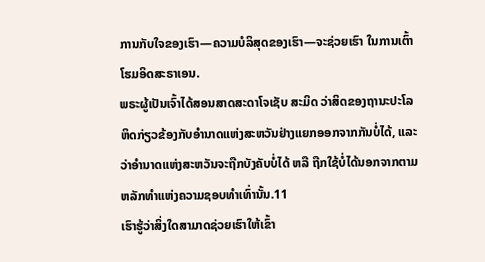ການກັບໃຈຂອງເຮົາ—ຄວາມບໍລິສຸດຂອງເຮົາ—ຈະຊ່ວຍເຮົາ ໃນການເຕົ້າໂຮມອິດສະຣາເອນ.
ພຣະຜູ້ເປັນເຈົ້າໄດ້ສອນສາດສະດາໂຈເຊັບ ສະມິດ ວ່າສິດຂອງຖານະປະໂລຫິດກ່ຽວຂ້ອງກັບອຳນາດແຫ່ງສະຫວັນຢ່າງແຍກອອກຈາກກັນບໍ່ໄດ້, ແລະ ວ່າອຳນາດແຫ່ງສະຫວັນຈະຖືກບັງຄັບບໍ່ໄດ້ ຫລື ຖືກໃຊ້ບໍ່ໄດ້ນອກຈາກຕາມຫລັກທຳແຫ່ງຄວາມຊອບທຳເທົ່ານັ້ນ.11
ເຮົາຮູ້ວ່າສິ່ງໃດສາມາດຊ່ວຍເຮົາໃຫ້ເຂົ້າ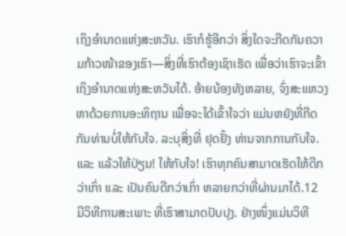ເຖິງອຳນາດແຫ່ງສະຫວັນ. ເຮົາກໍຮູ້ອີກວ່າ ສິ່ງໃດຈະກີດກັນຄວາມກ້າວໜ້າຂອງເຮົາ—ສິ່ງທີ່ເຮົາຕ້ອງເຊົາເຮັດ ເພື່ອວ່າເຮົາຈະເຂົ້າເຖິງອຳນາດແຫ່ງສະຫວັນໄດ້. ອ້າຍນ້ອງທັງຫລາຍ, ຈົ່ງສະແຫວງຫາດ້ວຍການອະທິຖານ ເພື່ອຈະໄດ້ເຂົ້າໃຈວ່າ ແມ່ນຫຍັງທີ່ກີດກັນທ່ານບໍ່ໃຫ້ກັບໃຈ. ລະບຸສິ່ງທີ່ ຢຸດຢັ້ງ ທ່ານຈາກການກັບໃຈ. ແລະ ແລ້ວໃຫ້ປ່ຽນ! ໃຫ້ກັບໃຈ! ເຮົາທຸກຄົນສາມາດເຮັດໃຫ້ດີກວ່າເກົ່າ ແລະ ເປັນຄົນດີກວ່າເກົ່າ ຫລາຍກວ່າທີ່ຜ່ານມາໄດ້.12
ມີວິທີການສະເພາະ ທີ່ເຮົາສາມາດປັບປຸງ. ຢ່າງໜຶ່ງແມ່ນວິທີ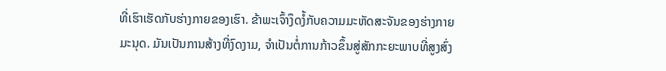ທີ່ເຮົາເຮັດກັບຮ່າງກາຍຂອງເຮົາ. ຂ້າພະເຈົ້າງຶດງໍ້ກັບຄວາມມະຫັດສະຈັນຂອງຮ່າງກາຍມະນຸດ. ມັນເປັນການສ້າງທີ່ງົດງາມ, ຈຳເປັນຕໍ່ການກ້າວຂຶ້ນສູ່ສັກກະຍະພາບທີ່ສູງສົ່ງ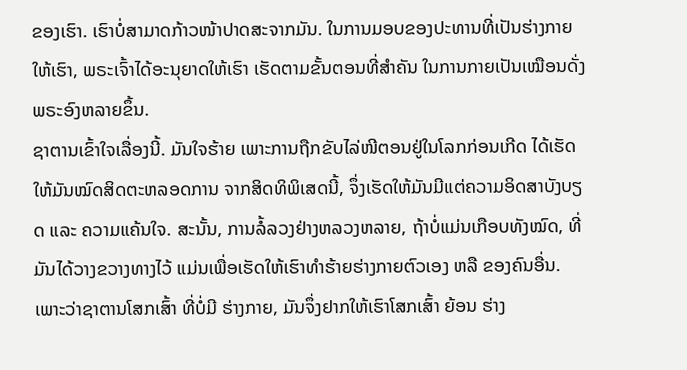ຂອງເຮົາ. ເຮົາບໍ່ສາມາດກ້າວໜ້າປາດສະຈາກມັນ. ໃນການມອບຂອງປະທານທີ່ເປັນຮ່າງກາຍໃຫ້ເຮົາ, ພຣະເຈົ້າໄດ້ອະນຸຍາດໃຫ້ເຮົາ ເຮັດຕາມຂັ້ນຕອນທີ່ສຳຄັນ ໃນການກາຍເປັນເໝືອນດັ່ງພຣະອົງຫລາຍຂຶ້ນ.
ຊາຕານເຂົ້າໃຈເລື່ອງນີ້. ມັນໃຈຮ້າຍ ເພາະການຖືກຂັບໄລ່ໜີຕອນຢູ່ໃນໂລກກ່ອນເກີດ ໄດ້ເຮັດໃຫ້ມັນໝົດສິດຕະຫລອດການ ຈາກສິດທິພິເສດນີ້, ຈຶ່ງເຮັດໃຫ້ມັນມີແຕ່ຄວາມອິດສາບັງບຽດ ແລະ ຄວາມແຄ້ນໃຈ. ສະນັ້ນ, ການລໍ້ລວງຢ່າງຫລວງຫລາຍ, ຖ້າບໍ່ແມ່ນເກືອບທັງໝົດ, ທີ່ມັນໄດ້ວາງຂວາງທາງໄວ້ ແມ່ນເພື່ອເຮັດໃຫ້ເຮົາທຳຮ້າຍຮ່າງກາຍຕົວເອງ ຫລື ຂອງຄົນອື່ນ. ເພາະວ່າຊາຕານໂສກເສົ້າ ທີ່ບໍ່ມີ ຮ່າງກາຍ, ມັນຈຶ່ງຢາກໃຫ້ເຮົາໂສກເສົ້າ ຍ້ອນ ຮ່າງ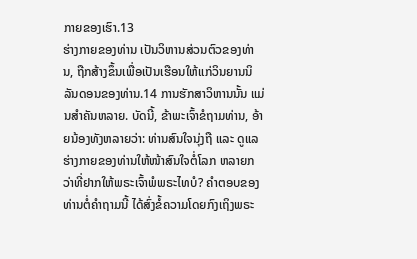ກາຍຂອງເຮົາ.13
ຮ່າງກາຍຂອງທ່ານ ເປັນວິຫານສ່ວນຕົວຂອງທ່ານ, ຖືກສ້າງຂຶ້ນເພື່ອເປັນເຮືອນໃຫ້ແກ່ວິນຍານນິລັນດອນຂອງທ່ານ.14 ການຮັກສາວິຫານນັ້ນ ແມ່ນສຳຄັນຫລາຍ. ບັດນີ້, ຂ້າພະເຈົ້າຂໍຖາມທ່ານ, ອ້າຍນ້ອງທັງຫລາຍວ່າ: ທ່ານສົນໃຈນຸ່ງຖື ແລະ ດູແລຮ່າງກາຍຂອງທ່ານໃຫ້ໜ້າສົນໃຈຕໍ່ໂລກ ຫລາຍກວ່າທີ່ຢາກໃຫ້ພຣະເຈົ້າພໍພຣະໄທບໍ? ຄຳຕອບຂອງທ່ານຕໍ່ຄຳຖາມນີ້ ໄດ້ສົ່ງຂໍ້ຄວາມໂດຍກົງເຖິງພຣະ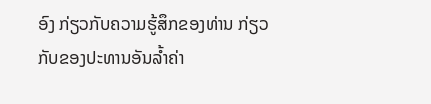ອົງ ກ່ຽວກັບຄວາມຮູ້ສຶກຂອງທ່ານ ກ່ຽວກັບຂອງປະທານອັນລ້ຳຄ່າ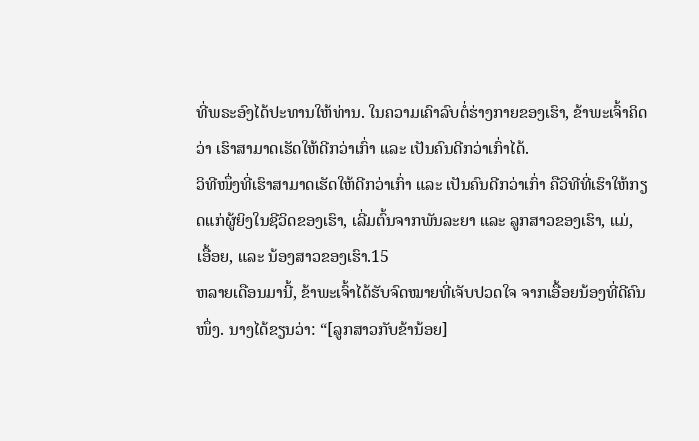ທີ່ພຣະອົງໄດ້ປະທານໃຫ້ທ່ານ. ໃນຄວາມເຄົາລົບຕໍ່ຮ່າງກາຍຂອງເຮົາ, ຂ້າພະເຈົ້າຄິດວ່າ ເຮົາສາມາດເຮັດໃຫ້ດີກວ່າເກົ່າ ແລະ ເປັນຄົນດີກວ່າເກົ່າໄດ້.
ວິທີໜຶ່ງທີ່ເຮົາສາມາດເຮັດໃຫ້ດີກວ່າເກົ່າ ແລະ ເປັນຄົນດີກວ່າເກົ່າ ຄືວິທີທີ່ເຮົາໃຫ້ກຽດແກ່ຜູ້ຍິງໃນຊີວິດຂອງເຮົາ, ເລີ່ມຕົ້ນຈາກພັນລະຍາ ແລະ ລູກສາວຂອງເຮົາ, ແມ່, ເອື້ອຍ, ແລະ ນ້ອງສາວຂອງເຮົາ.15
ຫລາຍເດືອນມານີ້, ຂ້າພະເຈົ້າໄດ້ຮັບຈົດໝາຍທີ່ເຈັບປວດໃຈ ຈາກເອື້ອຍນ້ອງທີ່ດີຄົນໜຶ່ງ. ນາງໄດ້ຂຽນວ່າ: “[ລູກສາວກັບຂ້ານ້ອຍ]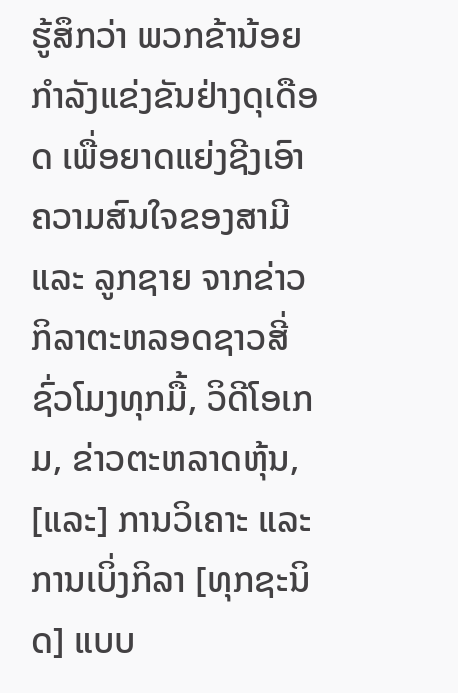ຮູ້ສຶກວ່າ ພວກຂ້ານ້ອຍກຳລັງແຂ່ງຂັນຢ່າງດຸເດືອດ ເພື່ອຍາດແຍ່ງຊີງເອົາຄວາມສົນໃຈຂອງສາມີ ແລະ ລູກຊາຍ ຈາກຂ່າວກິລາຕະຫລອດຊາວສີ່ຊົ່ວໂມງທຸກມື້, ວິດີໂອເກມ, ຂ່າວຕະຫລາດຫຸ້ນ, [ແລະ] ການວິເຄາະ ແລະ ການເບິ່ງກິລາ [ທຸກຊະນິດ] ແບບ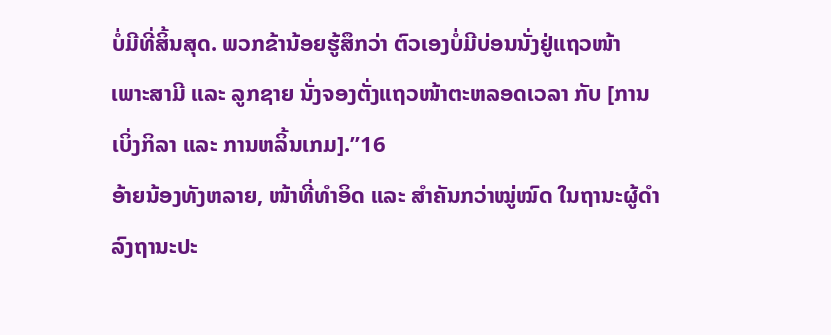ບໍ່ມີທີ່ສິ້ນສຸດ. ພວກຂ້ານ້ອຍຮູ້ສຶກວ່າ ຕົວເອງບໍ່ມີບ່ອນນັ່ງຢູ່ແຖວໜ້າ ເພາະສາມີ ແລະ ລູກຊາຍ ນັ່ງຈອງຕັ່ງແຖວໜ້າຕະຫລອດເວລາ ກັບ [ການເບິ່ງກິລາ ແລະ ການຫລິ້ນເກມ].”16
ອ້າຍນ້ອງທັງຫລາຍ, ໜ້າທີ່ທຳອິດ ແລະ ສຳຄັນກວ່າໝູ່ໝົດ ໃນຖານະຜູ້ດຳລົງຖານະປະ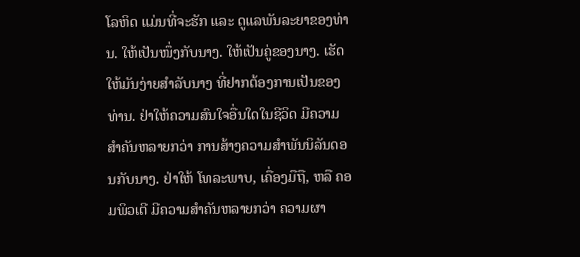ໂລຫິດ ແມ່ນທີ່ຈະຮັກ ແລະ ດູແລພັນລະຍາຂອງທ່ານ. ໃຫ້ເປັນໜຶ່ງກັບນາງ. ໃຫ້ເປັນຄູ່ຂອງນາງ. ເຮັດໃຫ້ມັນງ່າຍສຳລັບນາງ ທີ່ຢາກຕ້ອງການເປັນຂອງທ່ານ. ຢ່າໃຫ້ຄວາມສົນໃຈອື່ນໃດໃນຊີວິດ ມີຄວາມສຳຄັນຫລາຍກວ່າ ການສ້າງຄວາມສຳພັນນິລັນດອນກັບນາງ. ຢ່າໃຫ້ ໂທລະພາບ, ເຄື່ອງມືຖື, ຫລື ຄອມພິວເຕີ ມີຄວາມສຳຄັນຫລາຍກວ່າ ຄວາມຜາ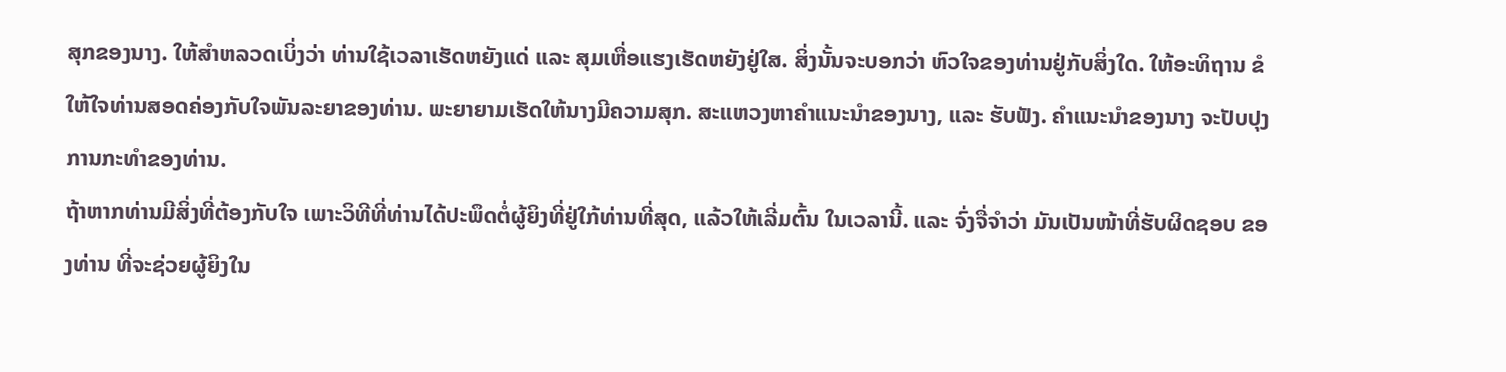ສຸກຂອງນາງ. ໃຫ້ສຳຫລວດເບິ່ງວ່າ ທ່ານໃຊ້ເວລາເຮັດຫຍັງແດ່ ແລະ ສຸມເຫື່ອແຮງເຮັດຫຍັງຢູ່ໃສ. ສິ່ງນັ້ນຈະບອກວ່າ ຫົວໃຈຂອງທ່ານຢູ່ກັບສິ່ງໃດ. ໃຫ້ອະທິຖານ ຂໍໃຫ້ໃຈທ່ານສອດຄ່ອງກັບໃຈພັນລະຍາຂອງທ່ານ. ພະຍາຍາມເຮັດໃຫ້ນາງມີຄວາມສຸກ. ສະແຫວງຫາຄຳແນະນຳຂອງນາງ, ແລະ ຮັບຟັງ. ຄຳແນະນຳຂອງນາງ ຈະປັບປຸງການກະທຳຂອງທ່ານ.
ຖ້າຫາກທ່ານມີສິ່ງທີ່ຕ້ອງກັບໃຈ ເພາະວິທີທີ່ທ່ານໄດ້ປະພຶດຕໍ່ຜູ້ຍິງທີ່ຢູ່ໃກ້ທ່ານທີ່ສຸດ, ແລ້ວໃຫ້ເລີ່ມຕົ້ນ ໃນເວລານີ້. ແລະ ຈົ່ງຈື່ຈຳວ່າ ມັນເປັນໜ້າທີ່ຮັບຜິດຊອບ ຂອງທ່ານ ທີ່ຈະຊ່ວຍຜູ້ຍິງໃນ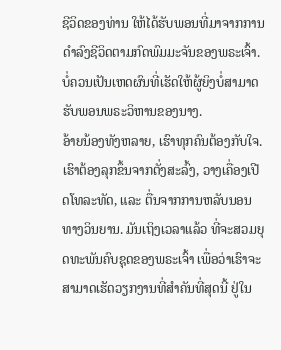ຊີວິດຂອງທ່ານ ໃຫ້ໄດ້ຮັບພອນທີ່ມາຈາກການດຳລົງຊີວິດຕາມກົດພົມມະຈັນຂອງພຣະເຈົ້າ. ບໍ່ຄວນເປັນເຫດຜົນທີ່ເຮັດໃຫ້ຜູ້ຍິງບໍ່ສາມາດຮັບພອນພຣະວິຫານຂອງນາງ.
ອ້າຍນ້ອງທັງຫລາຍ, ເຮົາທຸກຄົນຕ້ອງກັບໃຈ. ເຮົາຕ້ອງລຸກຂຶ້ນຈາກຕັ່ງສະລົ້ງ, ວາງເຄື່ອງເປີດໂທລະທັດ, ແລະ ຕື່ນຈາກການຫລັບນອນທາງວິນຍານ. ມັນເຖິງເວລາແລ້ວ ທີ່ຈະສວມຍຸດທະພັນຄົບຊຸດຂອງພຣະເຈົ້າ ເພື່ອວ່າເຮົາຈະສາມາດເຮັດວຽກງານທີ່ສຳຄັນທີ່ສຸດນີ້ ຢູ່ໃນ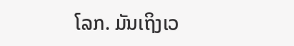ໂລກ. ມັນເຖິງເວ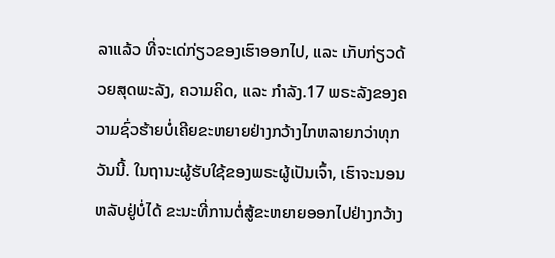ລາແລ້ວ ທີ່ຈະເດ່ກ່ຽວຂອງເຮົາອອກໄປ, ແລະ ເກັບກ່ຽວດ້ວຍສຸດພະລັງ, ຄວາມຄິດ, ແລະ ກຳລັງ.17 ພຣະລັງຂອງຄວາມຊົ່ວຮ້າຍບໍ່ເຄີຍຂະຫຍາຍຢ່າງກວ້າງໄກຫລາຍກວ່າທຸກວັນນີ້. ໃນຖານະຜູ້ຮັບໃຊ້ຂອງພຣະຜູ້ເປັນເຈົ້າ, ເຮົາຈະນອນຫລັບຢູ່ບໍ່ໄດ້ ຂະນະທີ່ການຕໍ່ສູ້ຂະຫຍາຍອອກໄປຢ່າງກວ້າງ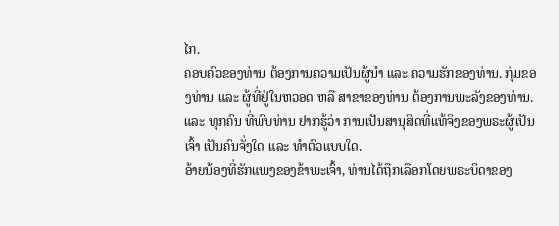ໄກ.
ຄອບຄົວຂອງທ່ານ ຕ້ອງການຄວາມເປັນຜູ້ນຳ ແລະ ຄວາມຮັກຂອງທ່ານ. ກຸ່ມຂອງທ່ານ ແລະ ຜູ້ທີ່ຢູ່ໃນຫວອດ ຫລື ສາຂາຂອງທ່ານ ຕ້ອງການພະລັງຂອງທ່ານ. ແລະ ທຸກຄົນ ທີ່ພົບທ່ານ ຢາກຮູ້ວ່າ ການເປັນສານຸສິດທີ່ແທ້ຈິງຂອງພຣະຜູ້ເປັນເຈົ້າ ເປັນຄົນຈັ່ງໃດ ແລະ ທຳຕົວແບບໃດ.
ອ້າຍນ້ອງທີ່ຮັກແພງຂອງຂ້າພະເຈົ້າ, ທ່ານໄດ້ຖືກເລືອກໂດຍພຣະບິດາຂອງ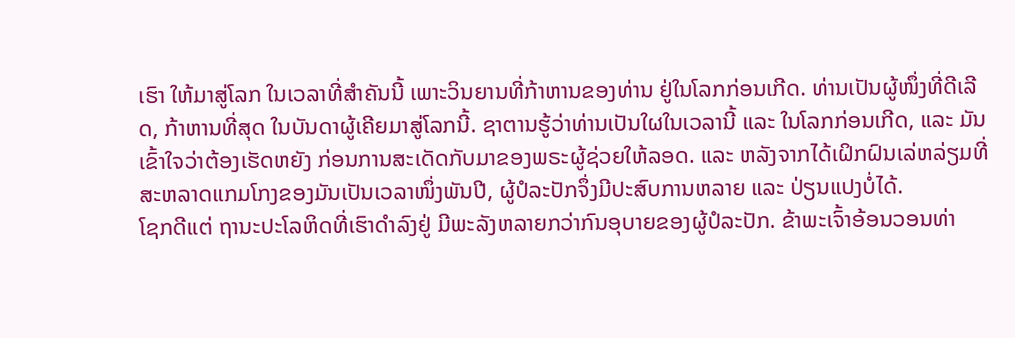ເຮົາ ໃຫ້ມາສູ່ໂລກ ໃນເວລາທີ່ສຳຄັນນີ້ ເພາະວິນຍານທີ່ກ້າຫານຂອງທ່ານ ຢູ່ໃນໂລກກ່ອນເກີດ. ທ່ານເປັນຜູ້ໜຶ່ງທີ່ດີເລີດ, ກ້າຫານທີ່ສຸດ ໃນບັນດາຜູ້ເຄີຍມາສູ່ໂລກນີ້. ຊາຕານຮູ້ວ່າທ່ານເປັນໃຜໃນເວລານີ້ ແລະ ໃນໂລກກ່ອນເກີດ, ແລະ ມັນເຂົ້າໃຈວ່າຕ້ອງເຮັດຫຍັງ ກ່ອນການສະເດັດກັບມາຂອງພຣະຜູ້ຊ່ວຍໃຫ້ລອດ. ແລະ ຫລັງຈາກໄດ້ເຝິກຝົນເລ່ຫລ່ຽມທີ່ສະຫລາດແກມໂກງຂອງມັນເປັນເວລາໜຶ່ງພັນປີ, ຜູ້ປໍລະປັກຈຶ່ງມີປະສົບການຫລາຍ ແລະ ປ່ຽນແປງບໍ່ໄດ້.
ໂຊກດີແຕ່ ຖານະປະໂລຫິດທີ່ເຮົາດຳລົງຢູ່ ມີພະລັງຫລາຍກວ່າກົນອຸບາຍຂອງຜູ້ປໍລະປັກ. ຂ້າພະເຈົ້າອ້ອນວອນທ່າ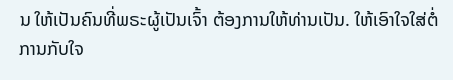ນ ໃຫ້ເປັນຄົນທີ່ພຣະຜູ້ເປັນເຈົ້າ ຕ້ອງການໃຫ້ທ່ານເປັນ. ໃຫ້ເອົາໃຈໃສ່ຕໍ່ການກັບໃຈ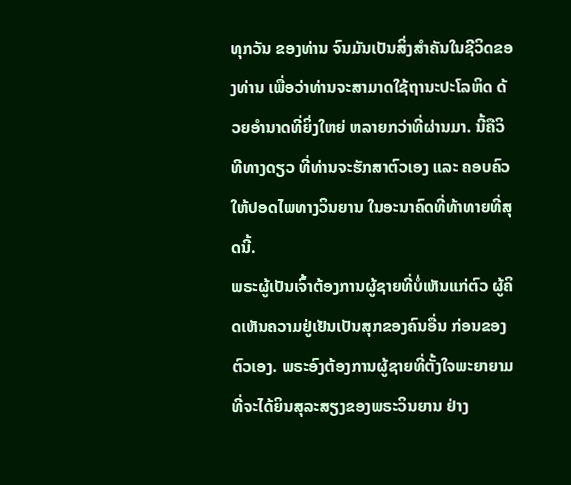ທຸກວັນ ຂອງທ່ານ ຈົນມັນເປັນສິ່ງສຳຄັນໃນຊີວິດຂອງທ່ານ ເພື່ອວ່າທ່ານຈະສາມາດໃຊ້ຖານະປະໂລຫິດ ດ້ວຍອຳນາດທີ່ຍິ່ງໃຫຍ່ ຫລາຍກວ່າທີ່ຜ່ານມາ. ນີ້ຄືວິທີທາງດຽວ ທີ່ທ່ານຈະຮັກສາຕົວເອງ ແລະ ຄອບຄົວ ໃຫ້ປອດໄພທາງວິນຍານ ໃນອະນາຄົດທີ່ທ້າທາຍທີ່ສຸດນີ້.
ພຣະຜູ້ເປັນເຈົ້າຕ້ອງການຜູ້ຊາຍທີ່ບໍ່ເຫັນແກ່ຕົວ ຜູ້ຄິດເຫັນຄວາມຢູ່ເຢັນເປັນສຸກຂອງຄົນອື່ນ ກ່ອນຂອງຕົວເອງ. ພຣະອົງຕ້ອງການຜູ້ຊາຍທີ່ຕັ້ງໃຈພະຍາຍາມທີ່ຈະໄດ້ຍິນສຸລະສຽງຂອງພຣະວິນຍານ ຢ່າງ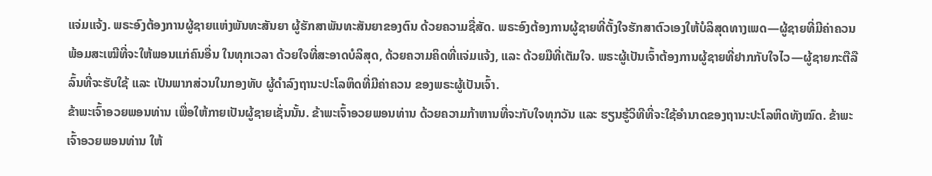ແຈ່ມແຈ້ງ. ພຣະອົງຕ້ອງການຜູ້ຊາຍແຫ່ງພັນທະສັນຍາ ຜູ້ຮັກສາພັນທະສັນຍາຂອງຕົນ ດ້ວຍຄວາມຊື່ສັດ. ພຣະອົງຕ້ອງການຜູ້ຊາຍທີ່ຕັ້ງໃຈຮັກສາຕົວເອງໃຫ້ບໍລິສຸດທາງເພດ—ຜູ້ຊາຍທີ່ມີຄ່າຄວນ ພ້ອມສະເໝີທີ່ຈະໃຫ້ພອນແກ່ຄົນອື່ນ ໃນທຸກເວລາ ດ້ວຍໃຈທີ່ສະອາດບໍລິສຸດ, ດ້ວຍຄວາມຄິດທີ່ແຈ່ມແຈ້ງ, ແລະ ດ້ວຍມືທີ່ເຕັມໃຈ. ພຣະຜູ້ເປັນເຈົ້າຕ້ອງການຜູ້ຊາຍທີ່ຢາກກັບໃຈໄວ—ຜູ້ຊາຍກະຕືລືລົ້ນທີ່ຈະຮັບໃຊ້ ແລະ ເປັນພາກສ່ວນໃນກອງທັບ ຜູ້ດຳລົງຖານະປະໂລຫິດທີ່ມີຄ່າຄວນ ຂອງພຣະຜູ້ເປັນເຈົ້າ.
ຂ້າພະເຈົ້າອວຍພອນທ່ານ ເພື່ອໃຫ້ກາຍເປັນຜູ້ຊາຍເຊັ່ນນັ້ນ. ຂ້າພະເຈົ້າອວຍພອນທ່ານ ດ້ວຍຄວາມກ້າຫານທີ່ຈະກັບໃຈທຸກວັນ ແລະ ຮຽນຮູ້ວິທີທີ່ຈະໃຊ້ອຳນາດຂອງຖານະປະໂລຫິດທັງໝົດ. ຂ້າພະເຈົ້າອວຍພອນທ່ານ ໃຫ້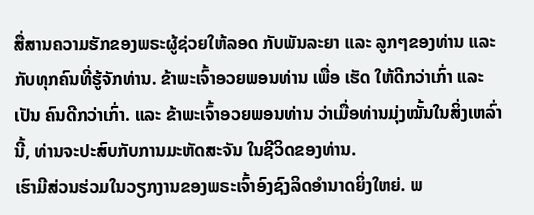ສື່ສານຄວາມຮັກຂອງພຣະຜູ້ຊ່ວຍໃຫ້ລອດ ກັບພັນລະຍາ ແລະ ລູກໆຂອງທ່ານ ແລະ ກັບທຸກຄົນທີ່ຮູ້ຈັກທ່ານ. ຂ້າພະເຈົ້າອວຍພອນທ່ານ ເພື່ອ ເຮັດ ໃຫ້ດີກວ່າເກົ່າ ແລະ ເປັນ ຄົນດີກວ່າເກົ່າ. ແລະ ຂ້າພະເຈົ້າອວຍພອນທ່ານ ວ່າເມື່ອທ່ານມຸ່ງໝັ້ນໃນສິ່ງເຫລົ່ານີ້, ທ່ານຈະປະສົບກັບການມະຫັດສະຈັນ ໃນຊີວິດຂອງທ່ານ.
ເຮົາມີສ່ວນຮ່ວມໃນວຽກງານຂອງພຣະເຈົ້າອົງຊົງລິດອຳນາດຍິ່ງໃຫຍ່. ພ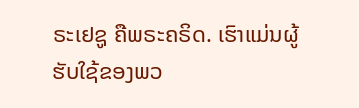ຣະເຢຊູ ຄືພຣະຄຣິດ. ເຮົາແມ່ນຜູ້ຮັບໃຊ້ຂອງພວ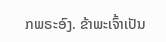ກພຣະອົງ. ຂ້າພະເຈົ້າເປັນ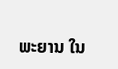ພະຍານ ໃນ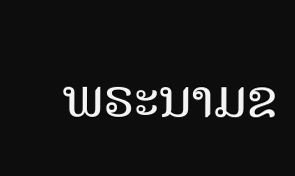ພຣະນາມຂ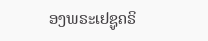ອງພຣະເຢຊູຄຣິ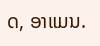ດ, ອາແມນ.